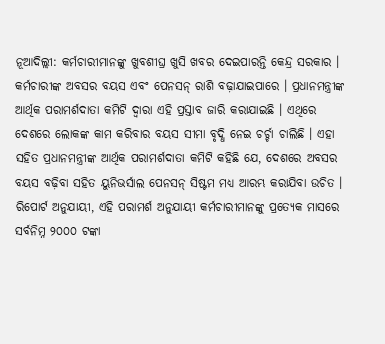ନୂଆଦିଲ୍ଲୀ: କର୍ମଚାରୀମାନଙ୍କୁ ଖୁବଶୀଘ୍ର ଖୁସି ଖବର ଦେଇପାରନ୍ତି କେନ୍ଦ୍ର ସରକାର । କର୍ମଚାରୀଙ୍କ ଅବସର ବୟସ ଏବଂ ପେନସନ୍ ରାଶି ବଢ଼ାଯାଇପାରେ । ପ୍ରଧାନମନ୍ତ୍ରୀଙ୍କ ଆର୍ଥିକ ପରାମର୍ଶଦାତା କମିଟି ଦ୍ୱାରା ଏହି ପ୍ରସ୍ତାବ ଜାରି କରାଯାଇଛି । ଏଥିରେ ଦେଶରେ ଲୋକଙ୍କ କାମ କରିବାର ବୟସ ସୀମା ବୃଦ୍ଧି ନେଇ ଚର୍ଚ୍ଚା ଚାଲିଛି । ଏହା ସହିତ ପ୍ରଧାନମନ୍ତ୍ରୀଙ୍କ ଆର୍ଥିକ ପରାମର୍ଶଦାତା କମିଟି କହିଛି ଯେ, ଦେଶରେ ଅବସର ବୟସ ବଢ଼ିବା ସହିତ ୟୁନିଭର୍ସାଲ ପେନସନ୍ ସିଷ୍ଟମ ମଧ୍ୟ ଆରମ୍ଭ କରାଯିବା ଉଚିତ ।
ରିପୋର୍ଟ ଅନୁଯାୟୀ, ଏହି ପରାମର୍ଶ ଅନୁଯାୟୀ କର୍ମଚାରୀମାନଙ୍କୁ ପ୍ରତ୍ୟେକ ମାସରେ ସର୍ବନିମ୍ନ ୨୦୦୦ ଟଙ୍କା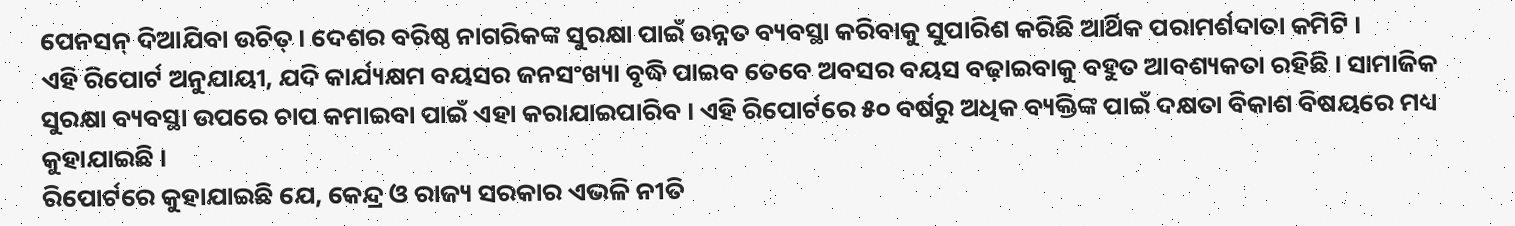ପେନସନ୍ ଦିଆଯିବା ଉଚିତ୍ । ଦେଶର ବରିଷ୍ଠ ନାଗରିକଙ୍କ ସୁରକ୍ଷା ପାଇଁ ଉନ୍ନତ ବ୍ୟବସ୍ଥା କରିବାକୁ ସୁପାରିଶ କରିଛି ଆର୍ଥିକ ପରାମର୍ଶଦାତା କମିଟି ।
ଏହି ରିପୋର୍ଟ ଅନୁଯାୟୀ, ଯଦି କାର୍ଯ୍ୟକ୍ଷମ ବୟସର ଜନସଂଖ୍ୟା ବୃଦ୍ଧି ପାଇବ ତେବେ ଅବସର ବୟସ ବଢ଼ାଇବାକୁ ବହୁତ ଆବଶ୍ୟକତା ରହିଛି । ସାମାଜିକ ସୁରକ୍ଷା ବ୍ୟବସ୍ଥା ଉପରେ ଚାପ କମାଇବା ପାଇଁ ଏହା କରାଯାଇପାରିବ । ଏହି ରିପୋର୍ଟରେ ୫୦ ବର୍ଷରୁ ଅଧିକ ବ୍ୟକ୍ତିଙ୍କ ପାଇଁ ଦକ୍ଷତା ବିକାଶ ବିଷୟରେ ମଧ୍ୟ କୁହାଯାଇଛି ।
ରିପୋର୍ଟରେ କୁହାଯାଇଛି ଯେ, କେନ୍ଦ୍ର ଓ ରାଜ୍ୟ ସରକାର ଏଭଳି ନୀତି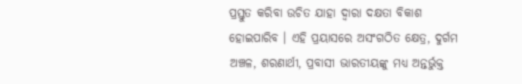ପ୍ରସ୍ତୁତ କରିବା ଉଚିତ ଯାହା ଦ୍ୱାରା ଦକ୍ଷତା ବିକାଶ ହୋଇପାରିବ । ଏହି ପ୍ରୟାସରେ ଅସଂଗଠିତ କ୍ଷେତ୍ର, ଦୁର୍ଗମ ଅଞ୍ଚଳ, ଶରଣାର୍ଥୀ, ପ୍ରବାସୀ ଭାରତୀୟଙ୍କୁ ମଧ୍ୟ ଅନ୍ତର୍ଭୁକ୍ତ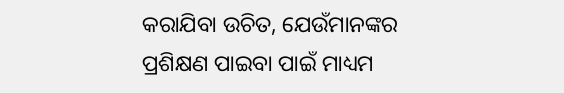କରାଯିବା ଉଚିତ, ଯେଉଁମାନଙ୍କର ପ୍ରଶିକ୍ଷଣ ପାଇବା ପାଇଁ ମାଧ୍ୟମ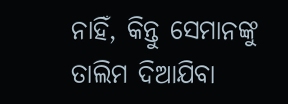ନାହିଁ, କିନ୍ତୁ ସେମାନଙ୍କୁ ତାଲିମ ଦିଆଯିବା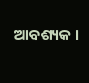ଆବଶ୍ୟକ ।